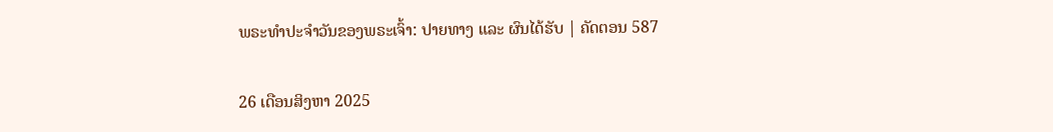ພຣະທຳປະຈຳວັນຂອງພຣະເຈົ້າ: ປາຍທາງ ແລະ ຜົນໄດ້ຮັບ | ຄັດຕອນ 587

26 ເດືອນສິງຫາ 2025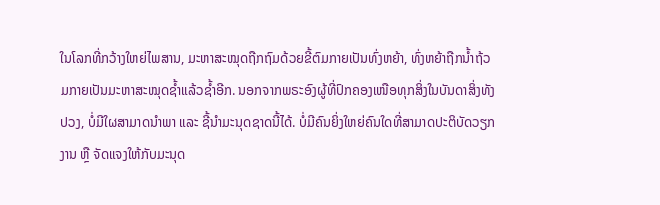ໃນໂລກທີ່ກວ້າງໃຫຍ່ໄພສານ, ມະຫາສະໝຸດຖືກຖົມດ້ວຍຂີ້ຕົມກາຍເປັນທົ່ງຫຍ້າ, ທົ່ງຫຍ້າຖືກນໍ້າຖ້ວມກາຍເປັນມະຫາສະໝຸດຊໍ້າແລ້ວຊໍ້າອີກ. ນອກຈາກພຣະອົງຜູ້ທີ່ປົກຄອງເໜືອທຸກສິ່ງໃນບັນດາສິ່ງທັງປວງ, ບໍ່ມີໃຜສາມາດນໍາພາ ແລະ ຊີ້ນໍາມະນຸດຊາດນີ້ໄດ້. ບໍ່ມີຄົນຍິ່ງໃຫຍ່ຄົນໃດທີ່ສາມາດປະຕິບັດວຽກງານ ຫຼື ຈັດແຈງໃຫ້ກັບມະນຸດ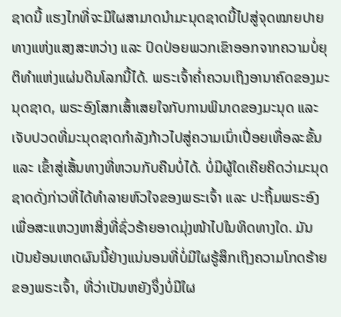ຊາດນີ້ ແຮງໄກທີ່ຈະມີໃຜສາມາດນໍາມະນຸດຊາດນີ້ໄປສູ່ຈຸດໝາຍປາຍທາງແຫ່ງແສງສະຫວ່າງ ແລະ ປົດປ່ອຍພວກເຂົາອອກຈາກຄວາມບໍ່ຍຸຕິທຳແຫ່ງແຜ່ນດິນໂລກນີ້ໄດ້. ພຣະເຈົ້າຄໍ່າຄວນເຖິງອານາຄົດຂອງມະນຸດຊາດ, ພຣະອົງໂສກເສົ້າເສຍໃຈກັບການພິນາດຂອງມະນຸດ ແລະ ເຈັບປວດທີ່ມະນຸດຊາດກຳລັງກ້າວໄປສູ່ຄວາມເນົ່າເປື່ອຍເທື່ອລະຂັ້ນ ແລະ ເຂົ້າສູ່ເສັ້ນທາງທີ່ຫວນກັບຄືນບໍ່ໄດ້. ບໍ່ມີຜູ້ໃດເຄີຍຄິດວ່າມະນຸດຊາດດັ່ງກ່າວທີ່ໄດ້ທຳລາຍຫົວໃຈຂອງພຣະເຈົ້າ ແລະ ປະຖິ້ມພຣະອົງເພື່ອສະແຫວງຫາສິ່ງທີ່ຊົ່ວຮ້າຍອາດມຸ່ງໜ້າໄປໃນທິດທາງໃດ. ມັນເປັນຍ້ອນເຫດຜົນນີ້ຢ່າງແນ່ນອນທີ່ບໍ່ມີໃຜຮູ້ສຶກເຖິງຄວາມໂກດຮ້າຍຂອງພຣະເຈົ້າ, ທີ່ວ່າເປັນຫຍັງຈຶ່ງບໍ່ມີໃຜ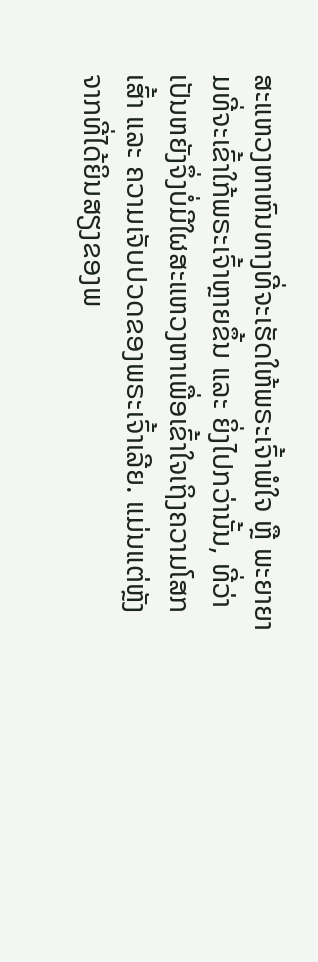ສະແຫວງຫາຫົນທາງທີ່ຈະເຮັດໃຫ້ພຣະເຈົ້າພໍໃຈ ຫຼື ພະຍາຍາມທີ່ຈະເຂົ້າໃກ້ພຣະເຈົ້າຫຼາຍຂຶ້ນ ແລະ ຍິ່ງໄປກວ່ານັ້ນ, ທີ່ວ່າເປັນຫຍັງຈຶ່ງບໍ່ມີໃຜສະແຫວງຫາເພື່ອເຂົ້າໃຈເຖິງຄວາມໂສກເສົ້າ ແລະ ຄວາມເຈັບປວດຂອງພຣະເຈົ້າເລີຍ. ແມ່ນແຕ່ຫຼັງຈາກທີ່ໄດ້ຍິນສຽງຂອງພ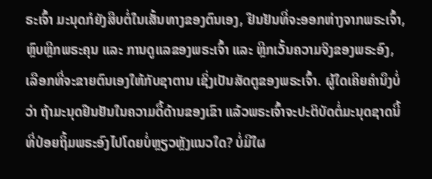ຣະເຈົ້າ ມະນຸດກໍຍັງສືບຕໍ່ໃນເສັ້ນທາງຂອງຕົນເອງ, ຢືນຢັນທີ່ຈະອອກຫ່າງຈາກພຣະເຈົ້າ, ຫຼົບຫຼີກພຣະຄຸນ ແລະ ການດູແລຂອງພຣະເຈົ້າ ແລະ ຫຼີກເວັ້ນຄວາມຈິງຂອງພຣະອົງ, ເລືອກທີ່ຈະຂາຍຕົນເອງໃຫ້ກັບຊາຕານ ເຊິ່ງເປັນສັດຕູຂອງພຣະເຈົ້າ. ຜູ້ໃດເຄີຍຄຳນຶງບໍ່ວ່າ ຖ້າມະນຸດຢືນຢັນໃນຄວາມດື້ດ້ານຂອງເຂົາ ແລ້ວພຣະເຈົ້າຈະປະຕິບັດຕໍ່ມະນຸດຊາດນີ້ທີ່ປ່ອຍຖິ້ມພຣະອົງໄປໂດຍບໍ່ຫຼຽວຫຼັງແນວໃດ? ບໍ່ມີໃຜ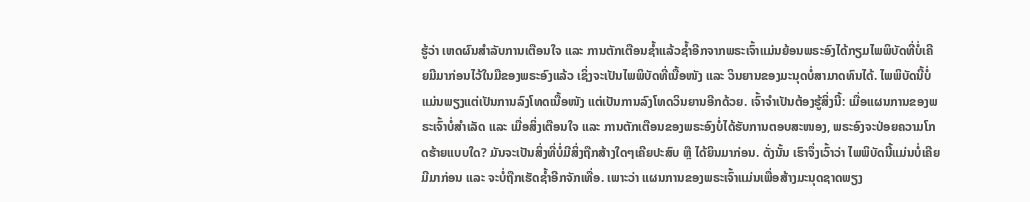ຮູ້ວ່າ ເຫດຜົນສຳລັບການເຕືອນໃຈ ແລະ ການຕັກເຕືອນຊໍ້າແລ້ວຊໍ້າອີກຈາກພຣະເຈົ້າແມ່ນຍ້ອນພຣະອົງໄດ້ກຽມໄພພິບັດທີ່ບໍ່ເຄີຍມີມາກ່ອນໄວ້ໃນມືຂອງພຣະອົງແລ້ວ ເຊິ່ງຈະເປັນໄພພິບັດທີ່ເນື້ອໜັງ ແລະ ວິນຍານຂອງມະນຸດບໍ່ສາມາດທົນໄດ້. ໄພພິບັດນີ້ບໍ່ແມ່ນພຽງແຕ່ເປັນການລົງໂທດເນື້ອໜັງ ແຕ່ເປັນການລົງໂທດວິນຍານອີກດ້ວຍ. ເຈົ້າຈໍາເປັນຕ້ອງຮູ້ສິ່ງນີ້: ເມື່ອແຜນການຂອງພຣະເຈົ້າບໍ່ສຳເລັດ ແລະ ເມື່ອສິ່ງເຕືອນໃຈ ແລະ ການຕັກເຕືອນຂອງພຣະອົງບໍ່ໄດ້ຮັບການຕອບສະໜອງ, ພຣະອົງຈະປ່ອຍຄວາມໂກດຮ້າຍແບບໃດ? ມັນຈະເປັນສິ່ງທີ່ບໍ່ມີສິ່ງຖືກສ້າງໃດໆເຄີຍປະສົບ ຫຼື ໄດ້ຍິນມາກ່ອນ. ດັ່ງນັ້ນ ເຮົາຈຶ່ງເວົ້າວ່າ ໄພພິບັດນີ້ແມ່ນບໍ່ເຄີຍມີມາກ່ອນ ແລະ ຈະບໍ່ຖືກເຮັດຊໍ້າອີກຈັກເທື່ອ. ເພາະວ່າ ແຜນການຂອງພຣະເຈົ້າແມ່ນເພື່ອສ້າງມະນຸດຊາດພຽງ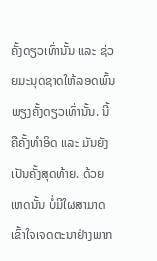ຄັ້ງດຽວເທົ່ານັ້ນ ແລະ ຊ່ວຍມະນຸດຊາດໃຫ້ລອດພົ້ນພຽງຄັ້ງດຽວເທົ່ານັ້ນ. ນີ້ຄືຄັ້ງທໍາອິດ ແລະ ມັນຍັງເປັນຄັ້ງສຸດທ້າຍ. ດ້ວຍເຫດນັ້ນ ບໍ່ມີໃຜສາມາດເຂົ້າໃຈເຈດຕະນາຢ່າງພາກ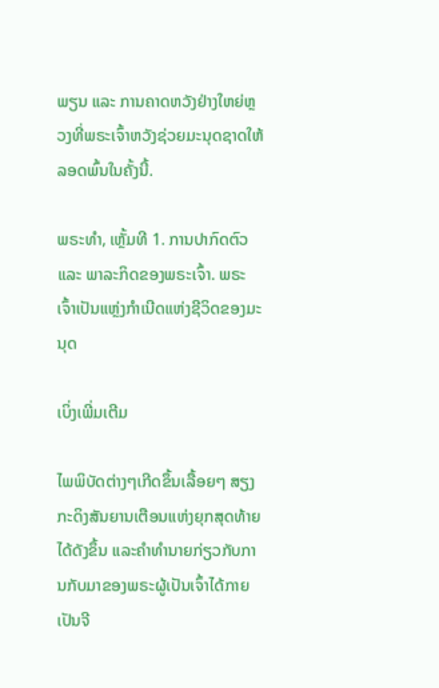ພຽນ ແລະ ການຄາດຫວັງຢ່າງໃຫຍ່ຫຼວງທີ່ພຣະເຈົ້າຫວັງຊ່ວຍມະນຸດຊາດໃຫ້ລອດພົ້ນໃນຄັ້ງນີ້.

ພຣະທຳ, ເຫຼັ້ມທີ 1. ການປາກົດຕົວ ແລະ ພາລະກິດຂອງພຣະເຈົ້າ. ພຣະເຈົ້າເປັນແຫຼ່ງກຳເນີດແຫ່ງຊີວິດຂອງມະນຸດ

ເບິ່ງເພີ່ມເຕີມ

ໄພພິບັດຕ່າງໆເກີດຂຶ້ນເລື້ອຍໆ ສຽງກະດິງສັນຍານເຕືອນແຫ່ງຍຸກສຸດທ້າຍໄດ້ດັງຂຶ້ນ ແລະຄໍາທໍານາຍກ່ຽວກັບການກັບມາຂອງພຣະຜູ້ເປັນເຈົ້າໄດ້ກາຍເປັນຈີ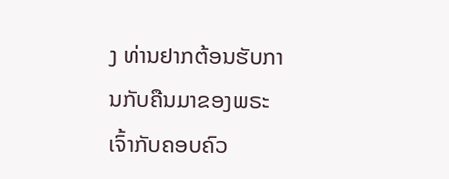ງ ທ່ານຢາກຕ້ອນຮັບການກັບຄືນມາຂອງພຣະເຈົ້າກັບຄອບຄົວ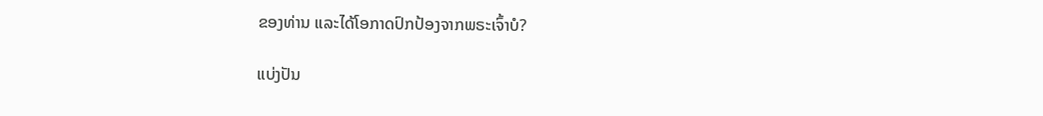ຂອງທ່ານ ແລະໄດ້ໂອກາດປົກປ້ອງຈາກພຣະເຈົ້າບໍ?

ແບ່ງປັນ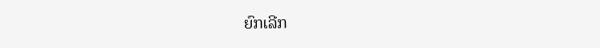ຍົກເລີກ